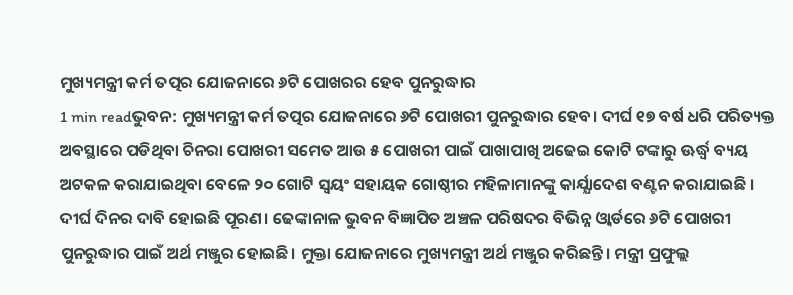ମୁଖ୍ୟମନ୍ତ୍ରୀ କର୍ମ ତତ୍ପର ଯୋଜନାରେ ୬ଟି ପୋଖରର ହେବ ପୁନରୁଦ୍ଧାର
1 min readଭୁବନ: ମୁଖ୍ୟମନ୍ତ୍ରୀ କର୍ମ ତତ୍ପର ଯୋଜନାରେ ୬ଟି ପୋଖରୀ ପୁନରୁଦ୍ଧାର ହେବ। ଦୀର୍ଘ ୧୭ ବର୍ଷ ଧରି ପରିତ୍ୟକ୍ତ ଅବସ୍ଥାରେ ପଡିଥିବା ଚିନରା ପୋଖରୀ ସମେତ ଆଉ ୫ ପୋଖରୀ ପାଇଁ ପାଖାପାଖି ଅଢେଇ କୋଟି ଟଙ୍କାରୁ ଊର୍ଦ୍ଧ୍ବ ବ୍ୟୟ ଅଟକଳ କରାଯାଇଥିବା ବେଳେ ୨୦ ଗୋଟି ସ୍ବୟଂ ସହାୟକ ଗୋଷ୍ଠୀର ମହିଳାମାନଙ୍କୁ କାର୍ଯ୍ଯାଦେଶ ବଣ୍ଟନ କରାଯାଇଛି ।
ଦୀର୍ଘ ଦିନର ଦାବି ହୋଇଛି ପୂରଣ। ଢେଙ୍କାନାଳ ଭୁବନ ବିଜ୍ଞାପିତ ଅଞ୍ଚଳ ପରିଷଦର ବିଭିନ୍ନ ଓ୍ବାର୍ଡରେ ୬ଟି ପୋଖରୀ ପୁନରୁଦ୍ଧାର ପାଇଁ ଅର୍ଥ ମଞ୍ଜୁର ହୋଇଛି। ମୁକ୍ତା ଯୋଜନାରେ ମୁଖ୍ୟମନ୍ତ୍ରୀ ଅର୍ଥ ମଞ୍ଜୁର କରିଛନ୍ତି। ମନ୍ତ୍ରୀ ପ୍ରଫୁଲ୍ଲ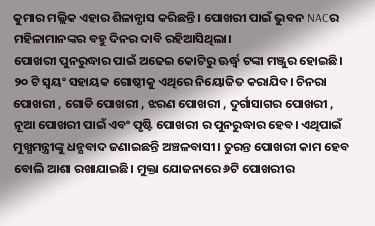କୁମାର ମଲ୍ଲିକ ଏହାର ଶିଳାନ୍ଯାସ କରିଛନ୍ତି । ପୋଖରୀ ପାଇଁ ଭୁବନ NACର ମହିଳାମାନଙ୍କର ବହୁ ଦିନର ଦାବି ରହିଆସିଥିଲା।
ପୋଖରୀ ପୁନରୁଦ୍ଧାର ପାଇଁ ଅଢେଇ କୋଟିରୁ ଊର୍ଦ୍ଧ୍ବ ଟଙ୍କା ମଞ୍ଜୁର ହୋଇଛି। ୨୦ ଟି ସ୍ବୟଂ ସହାୟକ ଗୋଷ୍ଠୀକୁ ଏଥିରେ ନିୟୋଜିତ କରାଯିବ। ଚିନରା ପୋଖରୀ , ଗୋଡି ପୋଖରୀ , ଝରଣ ପୋଖରୀ , ଦୁର୍ଗାସାଗର ପୋଖରୀ , ନୂଆ ପୋଖରୀ ପାଇଁ ଏବଂ ପୃଷ୍ଟି ପୋଖରୀ ର ପୁନରୁଦ୍ଧାର ହେବ। ଏଥିପାଇଁ ମୁଖ୍ଯମନ୍ତ୍ରୀଙ୍କୁ ଧନ୍ଯବାଦ ଜଣାଇଛନ୍ତି ଅଞ୍ଚଳବାସୀ। ତୁରନ୍ତ ପୋଖରୀ କାମ ହେବ ବୋଲି ଆଶା ରଖାଯାଇଛି। ମୁକ୍ତା ଯୋଜନାରେ ୬ଟି ପୋଖରୀର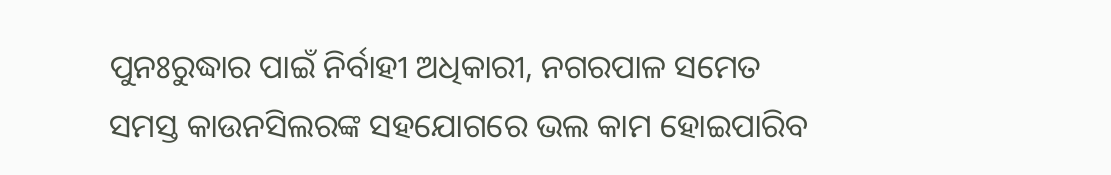ପୁନଃରୁଦ୍ଧାର ପାଇଁ ନିର୍ବାହୀ ଅଧିକାରୀ, ନଗରପାଳ ସମେତ ସମସ୍ତ କାଉନସିଲରଙ୍କ ସହଯୋଗରେ ଭଲ କାମ ହୋଇପାରିବ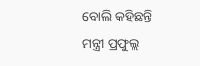ବୋଲି କହିଛନ୍ତି ମନ୍ତ୍ରୀ ପ୍ରଫୁଲ୍ଲ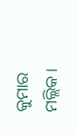କୁମାର ମଲ୍ଲିକ ।